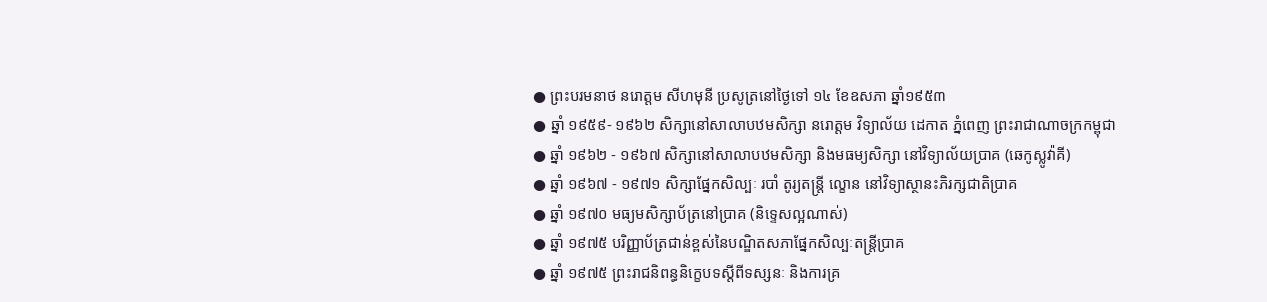● ព្រះបរមនាថ នរោត្តម សីហមុនី ប្រសូត្រនៅថ្ងៃទៅ ១៤ ខែឧសភា ឆ្នាំ១៩៥៣
● ឆ្នាំ ១៩៥៩- ១៩៦២ សិក្សានៅសាលាបឋមសិក្សា នរោត្តម វិទ្យាល័យ ដេកាត ភ្នំពេញ ព្រះរាជាណាចក្រកម្ពុជា
● ឆ្នាំ ១៩៦២ - ១៩៦៧ សិក្សានៅសាលាបឋមសិក្សា និងមធម្យសិក្សា នៅវិទ្យាល័យប្រាគ (ឆេកូស្លូវ៉ាគី)
● ឆ្នាំ ១៩៦៧ - ១៩៧១ សិក្សាផ្នែកសិល្បៈ របាំ តូរ្យតន្ត្រី ល្ខោន នៅវិទ្យាស្ថានះភិរក្សជាតិប្រាគ
● ឆ្នាំ ១៩៧០ មធ្យមសិក្សាប័ត្រនៅប្រាគ (និទ្ទេសល្អណាស់)
● ឆ្នាំ ១៩៧៥ បរិញ្ញាប័ត្រជាន់ខ្ពស់នៃបណ្ឌិតសភាផ្នែកសិល្បៈតន្ត្រីប្រាគ
● ឆ្នាំ ១៩៧៥ ព្រះរាជនិពន្ធនិក្ខេបទស្ដីពីទស្សនៈ និងការគ្រ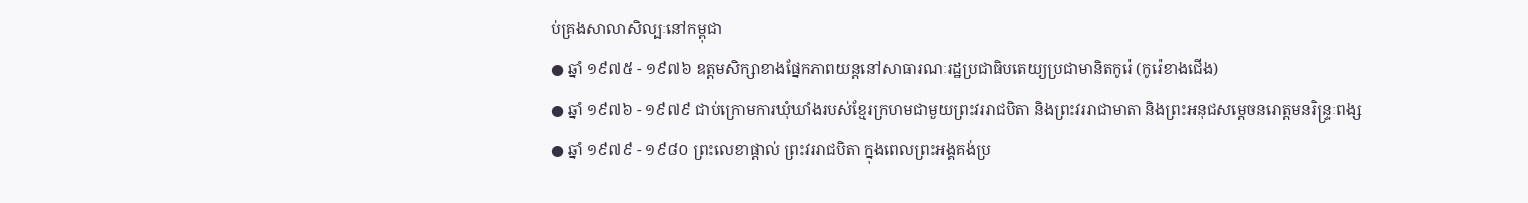ប់គ្រងសាលាសិល្បៈនៅកម្ពុជា
● ឆ្នាំ ១៩៧៥ - ១៩៧៦ ឧត្តមសិក្សាខាងផ្នែកភាពយន្តនៅសាធារណៈរដ្ឋប្រជាធិបតេយ្យប្រជាមានិតកូរ៉េ (កូរ៉េខាងជើង)
● ឆ្នាំ ១៩៧៦ - ១៩៧៩ ជាប់ក្រោមការឃុំឃាំងរបស់ខ្មែរក្រហមជាមួយព្រះវររាជបិតា និងព្រះវររាជាមាតា និងព្រះអនុជសម្ដេចនរោត្តមនរិន្ទ្រៈពង្ស
● ឆ្នាំ ១៩៧៩ - ១៩៨០ ព្រះលេខាផ្តាល់ ព្រះវររាជបិតា ក្នុងពេលព្រះអង្គគង់ប្រ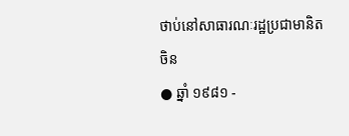ថាប់នៅសាធារណៈរដ្ឋប្រជាមានិតចិន
● ឆ្នាំ ១៩៨១ -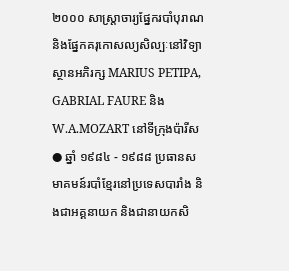២០០០ សាស្ត្រាចារ្យផ្នែករបាំបុរាណ និងផ្នែកគរុកោសល្យសិល្បៈនៅវិទ្យាស្ថានអភិរក្ស MARIUS PETIPA, GABRIAL FAURE និង W.A.MOZART នៅទីក្រុងប៉ារីស
● ឆ្នាំ ១៩៨៤ - ១៩៨៨ ប្រធានសមាគមន៍របាំខ្មែរនៅប្រទេសបារាំង និងជាអគ្គនាយក និងជានាយកសិ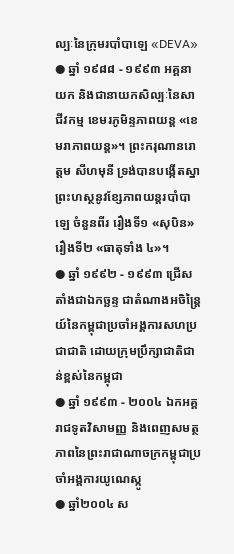ល្បៈនៃក្រុមរបាំបាឡេ «DEVA»
● ឆ្នាំ ១៩៨៨ - ១៩៩៣ អគ្គនាយក និងជានាយកសិល្បៈនៃសាជីវកម្ម ខេមរភូមិន្ទភាពយន្ត «ខេមរាភាពយន្ត»។ ព្រះករុណានរោត្តម សីហមុនី ទ្រង់បានបង្កើតស្នាព្រះហស្ថនូវខ្សែភាពយន្តរបាំបាឡេ ចំនួនពីរ រឿងទី១ «សុបិន» រឿងទី២ «ធាតុទាំង ៤»។
● ឆ្នាំ ១៩៩២ - ១៩៩៣ ជ្រើសតាំងជាឯកច្ឆន្ទ ជាតំណាងអចិន្ត្រៃយ៍នៃកម្ពុជាប្រចាំអង្គការសហប្រជាជាតិ ដោយក្រុមប្រឹក្សាជាតិជាន់ខ្ពស់នៃកម្ពុជា
● ឆ្នាំ ១៩៩៣ - ២០០៤ ឯកអគ្គរាជទូតវិសាមញ្ញ និងពេញសមត្ថភាពនៃព្រះរាជាណាចក្រកម្ពុជាប្រចាំអង្គការយូណេស្កូ
● ឆ្នាំ២០០៤ ស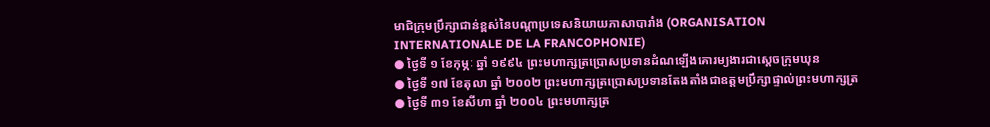មាជិក្រុមប្រឹក្សាជាន់ខ្ពស់នៃបណ្ដាប្រទេសនិយាយភាសាបារាំង (ORGANISATION INTERNATIONALE DE LA FRANCOPHONIE)
● ថ្ងៃទី ១ ខែកុម្ភៈ ឆ្នាំ ១៩៩៤ ព្រះមហាក្សត្រប្រោសប្រទានដំណឡើងគោរម្យងារជាស្ដេចក្រុមឃុន
● ថ្ងៃទី ១៧ ខែតុលា ឆ្នាំ ២០០២ ព្រះមហាក្សត្រប្រោសប្រទានតែងតាំងជាឧត្តមប្រឹក្សាផ្ទាល់ព្រះមហាក្សត្រ
● ថ្ងៃទី ៣១ ខែសីហា ឆ្នាំ ២០០៤ ព្រះមហាក្សត្រ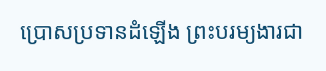ប្រោសប្រទានដំឡើង ព្រះបរម្យងារជា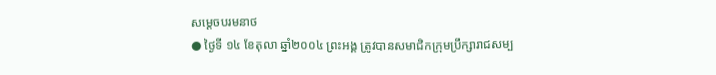សម្ដេចបរមនាថ
● ថ្ងៃទី ១៤ ខែតុលា ឆ្នាំ២០០៤ ព្រះអង្គ ត្រូវបានសមាជិកក្រុមប្រឹក្សារាជសម្ប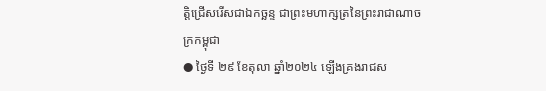ត្តិជ្រើសរើសជាឯកច្ឆន្ទ ជាព្រះមហាក្សត្រនៃព្រះរាជាណាចក្រកម្ពុជា
● ថ្ងៃទី ២៩ ខែតុលា ឆ្នាំ២០២៤ ឡើងគ្រងរាជស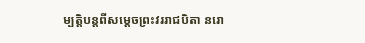ម្បត្តិបន្តពីសម្ដេចព្រះវររាជបិតា នរោ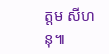ត្តម សីហនុ៕